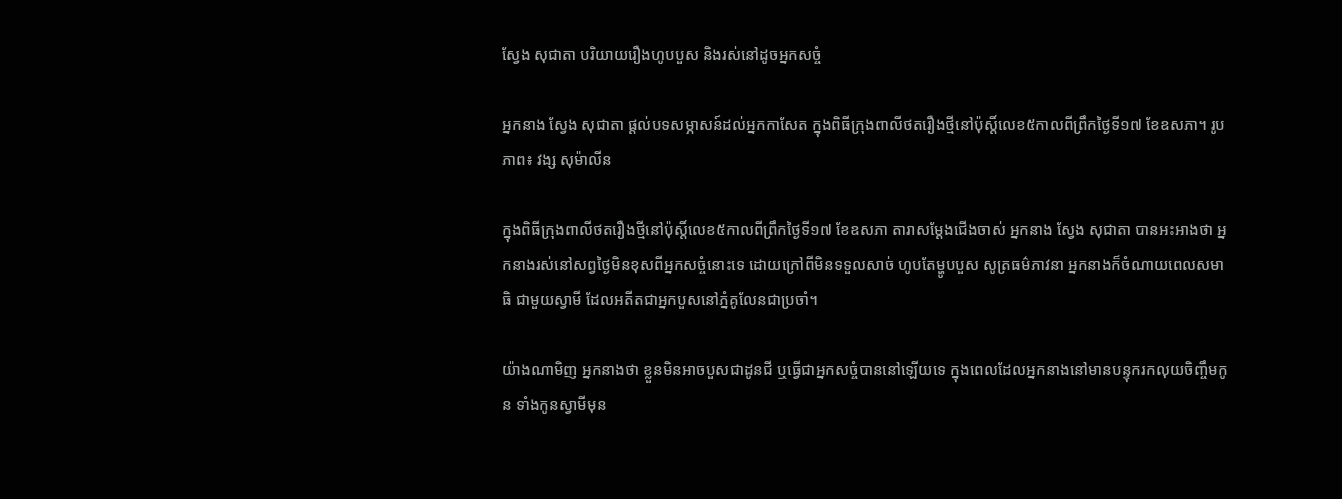ស្វែង សុជាតា បរិយាយរឿងហូបបួស និងរស់នៅដូចអ្នកសច្ចំ

អ្នកនាង ស្វែង សុជាតា ផ្ដល់បទសម្ភាសន៍ដល់អ្នកកាសែត ក្នុងពិធីក្រុងពាលីថតរឿងថ្មីនៅប៉ុស្តិ៍លេខ៥កាលពីព្រឹកថ្ងៃទី១៧ ខែឧសភា។ រូបភាព៖ វង្ស សុម៉ាលីន

ក្នុងពិធីក្រុងពាលីថតរឿងថ្មីនៅប៉ុស្តិ៍លេខ៥កាលពីព្រឹកថ្ងៃទី១៧ ខែឧសភា តារាសម្ដែងជើងចាស់ អ្នកនាង ស្វែង សុជាតា បានអះអាងថា អ្នកនាងរស់នៅសព្វថ្ងៃមិនខុសពីអ្នកសច្ចំនោះទេ ដោយក្រៅពីមិនទទួលសាច់ ហូបតែម្ហូបបួស សូត្រធម៌ភាវនា អ្នកនាងក៏ចំណាយពេលសមាធិ ជាមួយស្វាមី ដែលអតីតជាអ្នកបួសនៅភ្នំគូលែនជាប្រចាំ។

យ៉ាងណាមិញ អ្នកនាងថា ខ្លួនមិនអាចបួសជាដូនជី ឬធ្វើជាអ្នកសច្ចំបាននៅឡើយទេ ក្នុងពេលដែលអ្នកនាងនៅមានបន្ទុករកលុយចិញ្ចឹមកូន ទាំងកូនស្វាមីមុន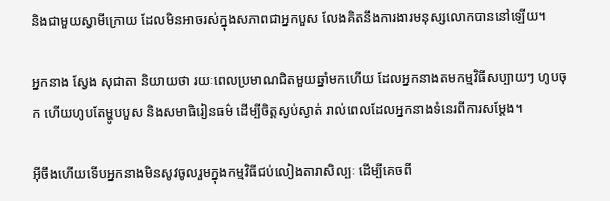និងជាមួយស្វាមីក្រោយ ដែលមិនអាចរស់ក្នុងសភាពជាអ្នកបួស លែងគិតនឹងការងារមនុស្សលោកបាននៅឡើយ។

អ្នកនាង ស្វែង សុជាតា និយាយថា រយៈពេលប្រមាណជិតមួយឆ្នាំមកហើយ ដែលអ្នកនាងតមកម្មវិធីសប្បាយៗ ហូបចុក ហើយហូបតែម្ហូបបួស និងសមាធិរៀនធម៌ ដើម្បីចិត្តស្ងប់ស្ងាត់ រាល់ពេលដែលអ្នកនាងទំនេរពីការសម្ដែង។

អ៊ីចឹងហើយទើបអ្នកនាងមិនសូវចូលរួមក្នុងកម្មវិធីជប់លៀងតារាសិល្បៈ ដើម្បីគេចពី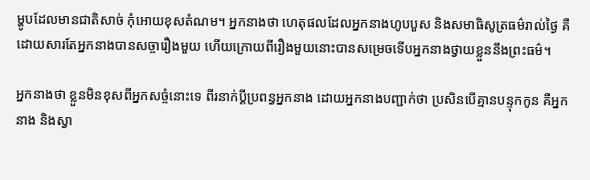ម្ហូបដែលមានជាតិសាច់ កុំអោយខុសតំណម។ អ្នកនាងថា ហេតុផលដែលអ្នកនាងហូបបួស និងសមាធិសូត្រធម៌រាល់ថ្ងៃ គឺដោយសារតែអ្នកនាងបានសច្ចារឿងមួយ ហើយក្រោយពីរឿងមួយនោះបានសម្រេចទើបអ្នកនាងថ្វាយខ្លួននឹងព្រះធម៌។

អ្នកនាងថា ខ្លួនមិនខុសពីអ្នកសច្ចំនោះទេ ពីរនាក់ប្ដីប្រពន្ធអ្នកនាង ដោយអ្នកនាងបញ្ជាក់ថា ប្រសិនបើគ្មានបន្ទុកកូន គឺអ្នកនាង និងស្វា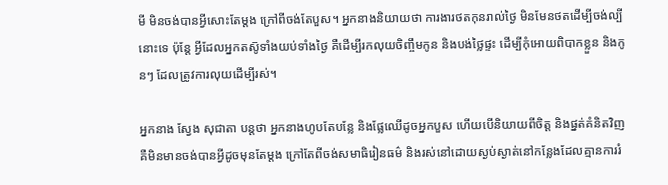មី មិនចង់បានអ្វីសោះតែម្ដង ក្រៅពីចង់តែបួស។ អ្នកនាងនិយាយថា ការងារថតកុនរាល់ថ្ងៃ មិនមែនថតដើម្បីចង់ល្បីនោះទេ ប៉ុន្តែ អ្វីដែលអ្នកតស៑ូទាំងយប់ទាំងថ្ងៃ គឺដើម្បីរកលុយចិញ្ចឹមកូន និងបង់ថ្លៃផ្ទះ ដើម្បីកុំអោយពិបាកខ្លួន និងកូនៗ ដែលត្រូវការលុយដើម្បីរស់។

អ្នកនាង ស្វែង សុជាតា បន្តថា អ្នកនាងហូបតែបន្លែ និងផ្លែឈើដូចអ្នកបួស ហើយបើនិយាយពីចិត្ត និងផ្នត់គំនិតវិញ គឺមិនមានចង់បានអ្វីដូចមុនតែម្ដង ក្រៅតែពីចង់សមាធិរៀនធម៌ និងរស់នៅដោយស្ងប់ស្ងាត់នៅកន្លែងដែលគ្មានការរំ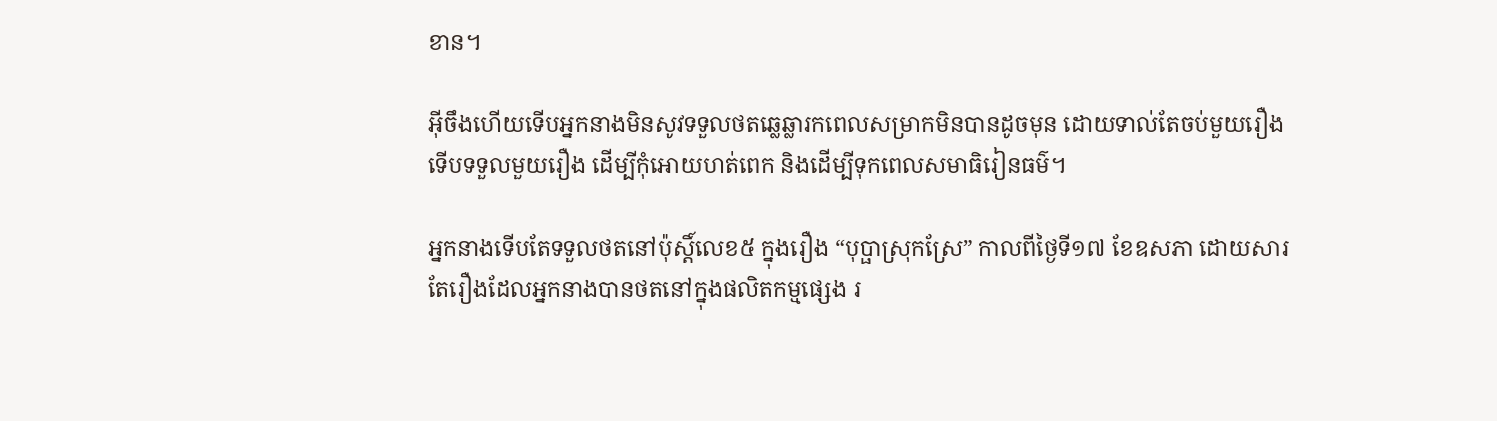ខាន។

អុីចឹងហើយទើបអ្នកនាងមិនសូវទទួលថតឆ្លេឆ្លារកពេលសម្រាកមិនបានដូចមុន ដោយទាល់តែចប់មួយរឿងទើបទទួលមួយរឿង ដើម្បីកុំអោយហត់ពេក និងដើម្បីទុកពេលសមាធិរៀនធម៌។

អ្នកនាងទើបតែទទួលថតនៅប៉ុស្តិ៍លេខ៥ ក្នុងរឿង “បុប្ផាស្រុកស្រែ” កាលពីថ្ងៃទី១៧ ខែឧសភា ដោយសារតែរឿងដែលអ្នកនាងបានថតនៅក្នុងផលិតកម្មផ្សេង រ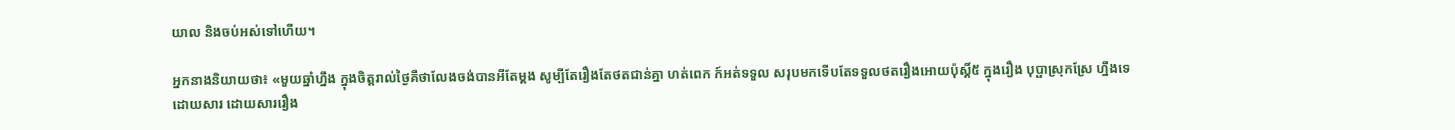យាល និងចប់អស់ទៅហើយ។

អ្នកនាងនិយាយថា៖ «មួយឆ្នាំហ្នឹង ក្នុងចិត្តរាល់ថ្ងៃគឺថាលែងចង់បានអីតែម្ដង សូម្បីតែរឿងតែថតជាន់គ្នា ហត់ពេក ក៍អត់ទទួល សរុបមកទើបតែទទួលថតរឿងអោយប៉ុស្តិ៍៥ ក្នុងរឿង បុប្ផាស្រុកស្រែ ហ្នឹងទេ ដោយសារ ដោយសាររឿង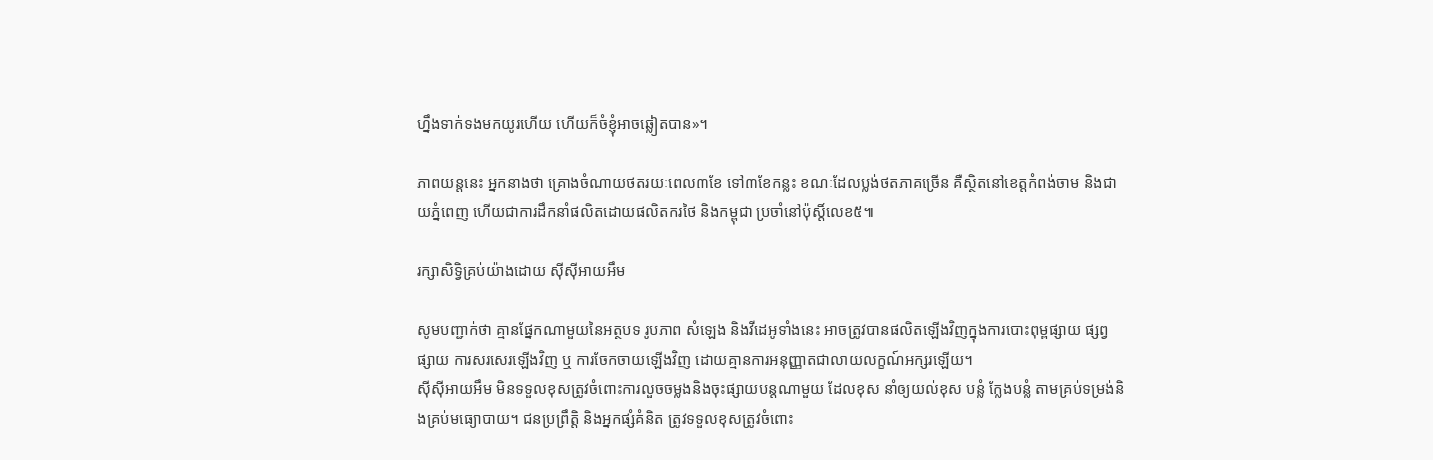ហ្នឹងទាក់ទងមកយូរហើយ ហើយក៏ចំខ្ញុំអាចឆ្លៀតបាន»។

ភាពយន្តនេះ អ្នកនាងថា គ្រោងចំណាយថតរយៈពេល៣ខែ ទៅ៣ខែកន្លះ ខណៈដែលប្លង់ថតភាគច្រើន គឺស្ថិតនៅខេត្តកំពង់ចាម និងជាយភ្នំពេញ ហើយជាការដឹកនាំផលិតដោយផលិតករថៃ និងកម្ពុជា ប្រចាំនៅប៉ុស្តិ៍លេខ៥៕

រក្សាសិទ្វិគ្រប់យ៉ាងដោយ ស៊ីស៊ីអាយអឹម

សូមបញ្ជាក់ថា គ្មានផ្នែកណាមួយនៃអត្ថបទ រូបភាព សំឡេង និងវីដេអូទាំងនេះ អាចត្រូវបានផលិតឡើងវិញក្នុងការបោះពុម្ពផ្សាយ ផ្សព្វផ្សាយ ការសរសេរឡើងវិញ ឬ ការចែកចាយឡើងវិញ ដោយគ្មានការអនុញ្ញាតជាលាយលក្ខណ៍អក្សរឡើយ។
ស៊ីស៊ីអាយអឹម មិនទទួលខុសត្រូវចំពោះការលួចចម្លងនិងចុះផ្សាយបន្តណាមួយ ដែលខុស នាំឲ្យយល់ខុស បន្លំ ក្លែងបន្លំ តាមគ្រប់ទម្រង់និងគ្រប់មធ្យោបាយ។ ជនប្រព្រឹត្តិ និងអ្នកផ្សំគំនិត ត្រូវទទួលខុសត្រូវចំពោះ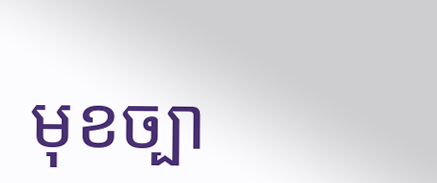មុខច្បា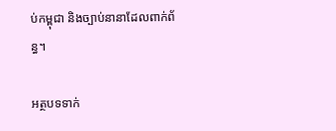ប់កម្ពុជា និងច្បាប់នានាដែលពាក់ព័ន្ធ។

អត្ថបទទាក់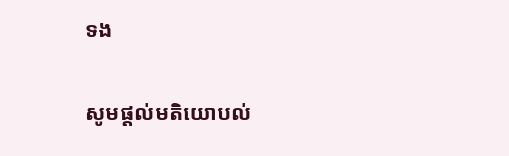ទង

សូមផ្ដល់មតិយោបល់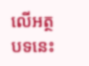លើអត្ថបទនេះ